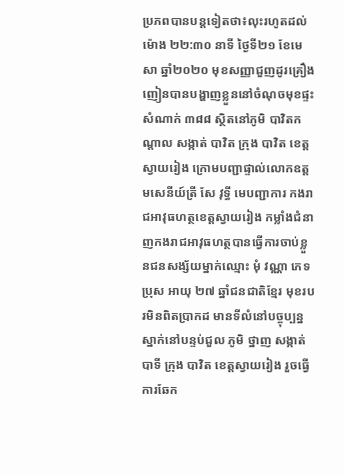ប្រភពបានបន្តទៀតថា៖លុះរហូតដល់ម៉ោង ២២:៣០ នាទី ថ្ងៃទី២១ ខែមេសា ឆ្នាំ២០២០ មុខសញ្ញាជួញដូរគ្រឿងញៀនបានបង្ហាញខ្លួននៅចំណុចមុខផ្ទះសំណាក់ ៣៨៨ ស្ថិតនៅភូមិ បាវិតកណ្តាល សង្កាត់ បាវិត ក្រុង បាវិត ខេត្តស្វាយរៀង ក្រោមបញ្ជាផ្ទាល់លោកឧត្តមសេនីយ៍ត្រី សែ វុទ្ធី មេបញ្ជាការ កងរាជអាវុធហត្ថខេត្តស្វាយរៀង កម្លាំងជំនាញកងរាជអាវុធហត្ថបានធ្វើការចាប់ខ្លួនជនសង្ស័យម្នាក់ឈ្មោះ មុំ វណ្ណា ភេទប្រុស អាយុ ២៧ ឆ្នាំជនជាតិខ្មែរ មុខរបរមិនពិតប្រាកដ មានទីលំនៅបច្ចុប្បន្នស្នាក់នៅបន្ទប់ជួល ភូមិ ថ្នាញ សង្កាត់ បាទី ក្រុង បាវិត ខេត្តស្វាយរៀង រួចធ្វើការឆែក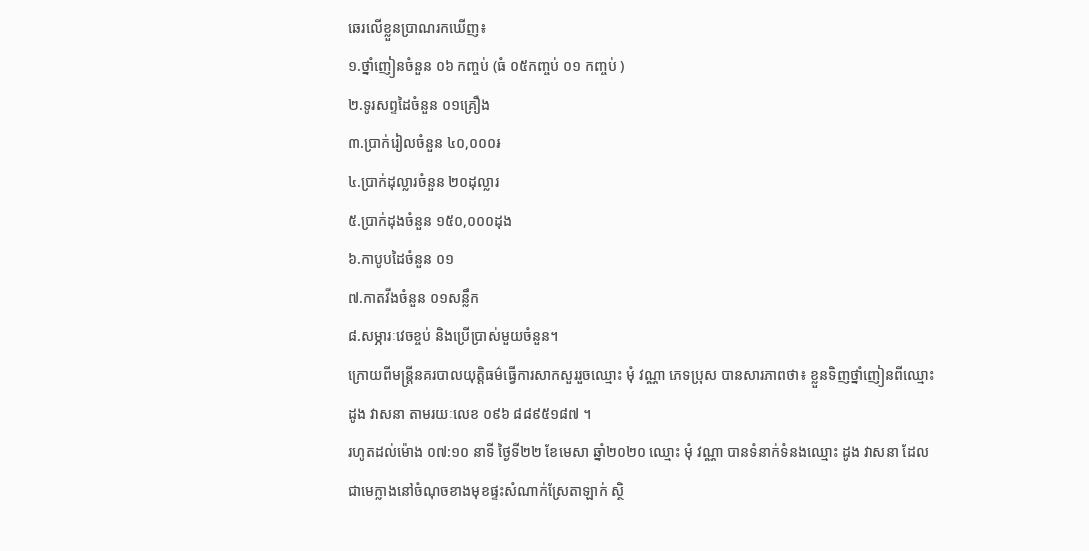ឆេរលើខ្លួនប្រាណរកឃើញ៖
១.ថ្នាំញៀនចំនួន ០៦ កញ្ចប់ (ធំ ០៥កញ្ចប់ ០១ កញ្ចប់ )
២.ទូរសព្ទដៃចំនួន ០១គ្រឿង
៣.ប្រាក់រៀលចំនួន ៤០,០០០៛
៤.ប្រាក់ដុល្លារចំនួន ២០ដុល្លារ
៥.ប្រាក់ដុងចំនួន ១៥០,០០០ដុង
៦.កាបូបដៃចំនួន ០១
៧.កាតវីងចំនួន ០១សន្លឹក
៨.សម្ភារៈវេចខ្ចប់ និងប្រើប្រាស់មួយចំនួន។
ក្រោយពីមន្រ្តីនគរបាលយុត្តិធម៌ធ្វើការសាកសួររួចឈ្មោះ មុំ វណ្ណា ភេទប្រុស បានសារភាពថា៖ ខ្លួនទិញថ្នាំញៀនពីឈ្មោះ ដូង វាសនា តាមរយៈលេខ ០៩៦ ៨៨៩៥១៨៧ ។
រហូតដល់ម៉ោង ០៧:១០ នាទី ថ្ងៃទី២២ ខែមេសា ឆ្នាំ២០២០ ឈ្មោះ មុំ វណ្ណា បានទំនាក់ទំនងឈ្មោះ ដូង វាសនា ដែលជាមេក្លាងនៅចំណុចខាងមុខផ្ទះសំណាក់ស្រែតាឡាក់ ស្ថិ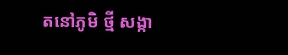តនៅភូមិ ថ្មី សង្កា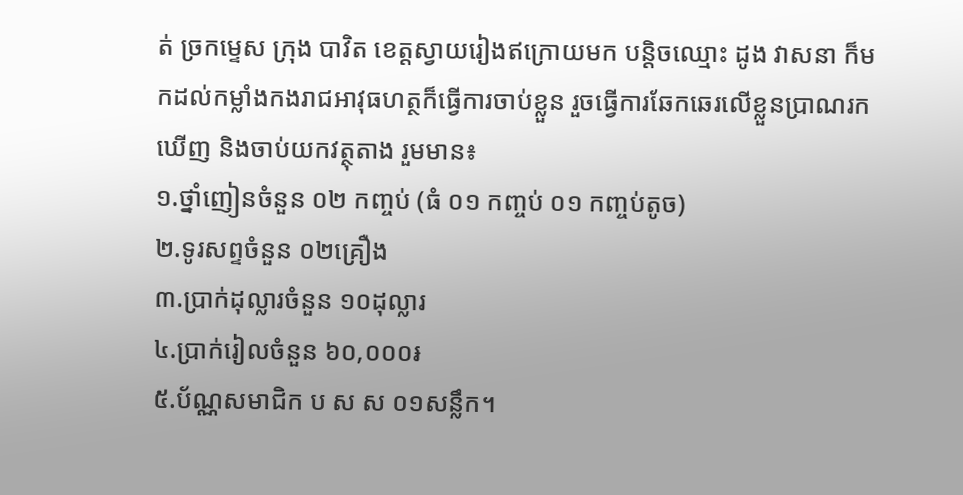ត់ ច្រកម្ទេស ក្រុង បាវិត ខេត្តស្វាយរៀងឥក្រោយមក បន្តិចឈ្មោះ ដូង វាសនា ក៏មកដល់កម្លាំងកងរាជអាវុធហត្ថក៏ធ្វើការចាប់ខ្លួន រួចធ្វើការឆែកឆេរលើខ្លួនប្រាណរកឃើញ និងចាប់យកវត្ថុតាង រួមមាន៖
១.ថ្នាំញៀនចំនួន ០២ កញ្ចប់ (ធំ ០១ កញ្ចប់ ០១ កញ្ចប់តូច)
២.ទូរសព្ទចំនួន ០២គ្រឿង
៣.ប្រាក់ដុល្លារចំនួន ១០ដុល្លារ
៤.ប្រាក់រៀលចំនួន ៦០,០០០៛
៥.ប័ណ្ណសមាជិក ប ស ស ០១សន្លឹក។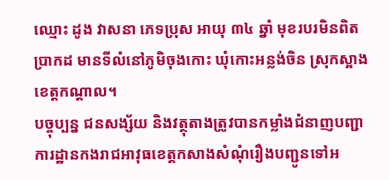ឈ្មោះ ដូង វាសនា ភេទប្រុស អាយុ ៣៤ ឆ្នាំ មុខរបរមិនពិតប្រាកដ មានទីលំនៅភូមិចុងកោះ ឃុំកោះអន្លង់ចិន ស្រុកស្អាង ខេត្តកណ្តាល។
បច្ចុប្បន្ន ជនសង្ស័យ និងវត្ថុតាងត្រូវបានកម្លាំងជំនាញបញ្ជាការដ្ឋានកងរាជអាវុធខេត្តកសាងសំណុំរឿងបញ្ជូនទៅអ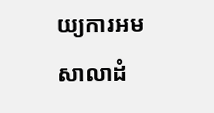យ្យការអមសាលាដំ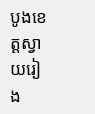បូងខេត្តស្វាយរៀង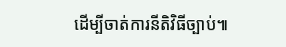ដើម្បីចាត់ការនីតិវិធីច្បាប់៕